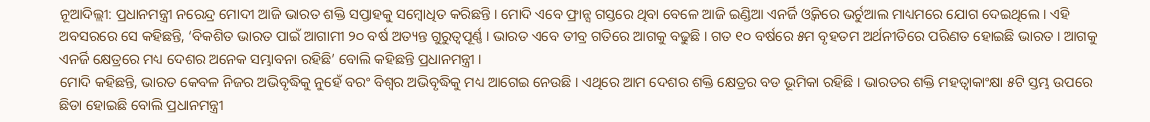ନୂଆଦିଲ୍ଲୀ: ପ୍ରଧାନମନ୍ତ୍ରୀ ନରେନ୍ଦ୍ର ମୋଦୀ ଆଜି ଭାରତ ଶକ୍ତି ସପ୍ତାହକୁ ସମ୍ବୋଧିତ କରିଛନ୍ତି । ମୋଦି ଏବେ ଫ୍ରାନ୍ସ ଗସ୍ତରେ ଥିବା ବେଳେ ଆଜି ଇଣ୍ଡିଆ ଏନର୍ଜି ଓ୍ବିକରେ ଭର୍ଚୁଆଲ ମାଧ୍ୟମରେ ଯୋଗ ଦେଇଥିଲେ । ଏହି ଅବସରରେ ସେ କହିଛନ୍ତି, ‘ବିକଶିତ ଭାରତ ପାଇଁ ଆଗାମୀ ୨୦ ବର୍ଷ ଅତ୍ୟନ୍ତ ଗୁରୁତ୍ୱପୂର୍ଣ୍ଣ । ଭାରତ ଏବେ ତୀବ୍ର ଗତିରେ ଆଗକୁ ବଢୁଛି । ଗତ ୧୦ ବର୍ଷରେ ୫ମ ବୃହତମ ଅର୍ଥନୀତିରେ ପରିଣତ ହୋଇଛି ଭାରତ । ଆଗକୁ ଏନର୍ଜି କ୍ଷେତ୍ରରେ ମଧ୍ୟ ଦେଶର ଅନେକ ସମ୍ଭାବନା ରହିଛି’ ବୋଲି କହିଛନ୍ତି ପ୍ରଧାନମନ୍ତ୍ରୀ ।
ମୋଦି କହିଛନ୍ତି, ଭାରତ କେବଳ ନିଜର ଅଭିବୃଦ୍ଧିକୁ ନୁହେଁ ବରଂ ବିଶ୍ବର ଅଭିବୃଦ୍ଧିକୁ ମଧ୍ୟ ଆଗେଇ ନେଉଛି । ଏଥିରେ ଆମ ଦେଶର ଶକ୍ତି କ୍ଷେତ୍ରର ବଡ ଭୂମିକା ରହିଛି । ଭାରତର ଶକ୍ତି ମହତ୍ବାକାଂକ୍ଷା ୫ଟି ସ୍ତମ୍ଭ ଉପରେ ଛିଡା ହୋଇଛି ବୋଲି ପ୍ରଧାନମନ୍ତ୍ରୀ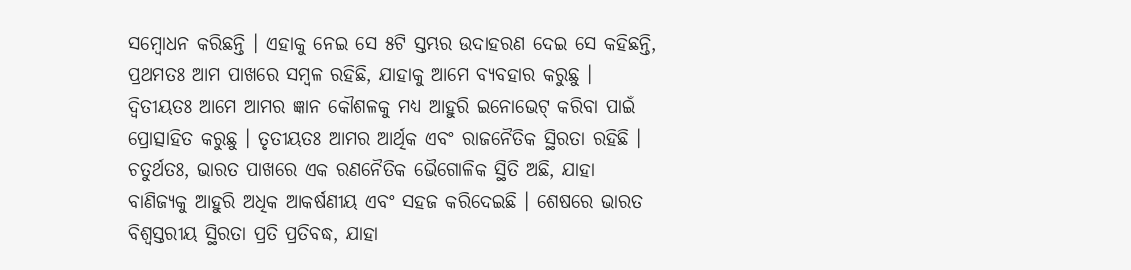ସମ୍ବୋଧନ କରିଛନ୍ତି । ଏହାକୁ ନେଇ ସେ ୫ଟି ସ୍ତମ୍ଭର ଉଦାହରଣ ଦେଇ ସେ କହିଛନ୍ତି, ପ୍ରଥମତଃ ଆମ ପାଖରେ ସମ୍ବଳ ରହିଛି, ଯାହାକୁ ଆମେ ବ୍ୟବହାର କରୁଛୁ । ଦ୍ବିତୀୟତଃ ଆମେ ଆମର ଜ୍ଞାନ କୌଶଳକୁ ମଧ୍ୟ ଆହୁରି ଇନୋଭେଟ୍ କରିବା ପାଇଁ ପ୍ରୋତ୍ସାହିତ କରୁଛୁ । ତୃତୀୟତଃ ଆମର ଆର୍ଥିକ ଏବଂ ରାଜନୈତିକ ସ୍ଥିରତା ରହିଛି । ଚତୁର୍ଥତଃ, ଭାରତ ପାଖରେ ଏକ ରଣନୈତିକ ଭୈଗୋଳିକ ସ୍ଥିତି ଅଛି, ଯାହା ବାଣିଜ୍ୟକୁ ଆହୁରି ଅଧିକ ଆକର୍ଷଣୀୟ ଏବଂ ସହଜ କରିଦେଇଛି । ଶେଷରେ ଭାରତ ବିଶ୍ବସ୍ତରୀୟ ସ୍ଥିରତା ପ୍ରତି ପ୍ରତିବଦ୍ଧ, ଯାହା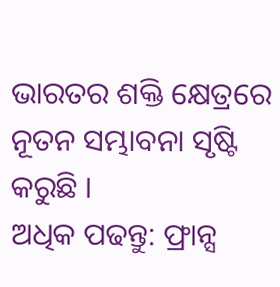ଭାରତର ଶକ୍ତି କ୍ଷେତ୍ରରେ ନୂତନ ସମ୍ଭାବନା ସୃଷ୍ଟି କରୁଛି ।
ଅଧିକ ପଢନ୍ତୁ: ଫ୍ରାନ୍ସ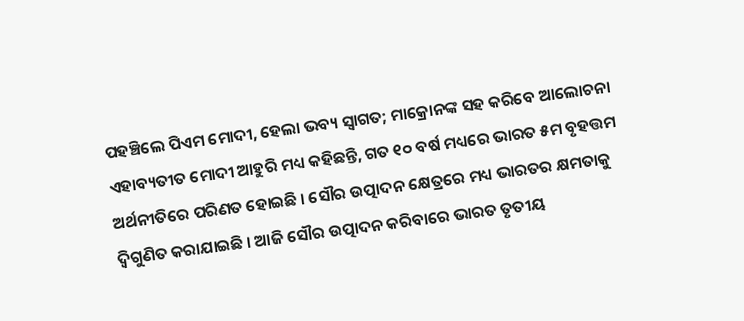ପହଞ୍ଚିଲେ ପିଏମ ମୋଦୀ, ହେଲା ଭବ୍ୟ ସ୍ୱାଗତ; ମାକ୍ରୋନଙ୍କ ସହ କରିବେ ଆଲୋଚନା
ଏହାବ୍ୟତୀତ ମୋଦୀ ଆହୁରି ମଧ୍ୟ କହିଛନ୍ତି, ଗତ ୧୦ ବର୍ଷ ମଧ୍ୟରେ ଭାରତ ୫ମ ବୃହତ୍ତମ ଅର୍ଥନୀତିରେ ପରିଣତ ହୋଇଛି । ସୌର ଉତ୍ପାଦନ କ୍ଷେତ୍ରରେ ମଧ୍ୟ ଭାରତର କ୍ଷମତାକୁ ଦ୍ବିଗୁଣିତ କରାଯାଇଛି । ଆଜି ସୌର ଉତ୍ପାଦନ କରିବାରେ ଭାରତ ତୃତୀୟ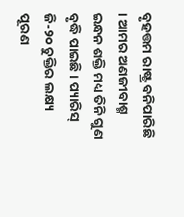ବୃହତ୍ତମ ରାଷ୍ଟ୍ର ବନିପାରିଛି । ଆମର ଅଣଜୀବାଶ୍ମ ଇନ୍ଧନ ଶକ୍ତି ମଧ୍ୟ ତିନି ଗୁଣ ବୃଦ୍ଧି ପାଇଛି । ପ୍ୟାରିସ୍ ଜି-୨୦ ଚୁକ୍ତିର ଲକ୍ଷ୍ୟ ପୂରଣ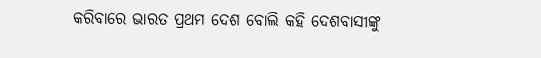କରିବାରେ ଭାରତ ପ୍ରଥମ ଦେଶ ବୋଲି କହି ଦେଶବାସୀଙ୍କୁ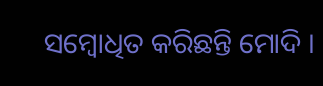ସମ୍ବୋଧିତ କରିଛନ୍ତି ମୋଦି ।